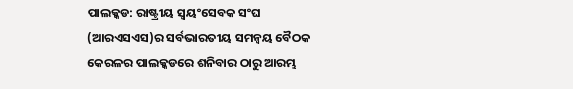ପାଲକ୍କଡ: ରାଷ୍ଟ୍ରୀୟ ସ୍ୱୟଂସେବକ ସଂଘ (ଆରଏସଏସ)ର ସର୍ବଭାରତୀୟ ସମନ୍ୱୟ ବୈଠକ କେରଳର ପାଲକ୍କଡରେ ଶନିବାର ଠାରୁ ଆରମ୍ଭ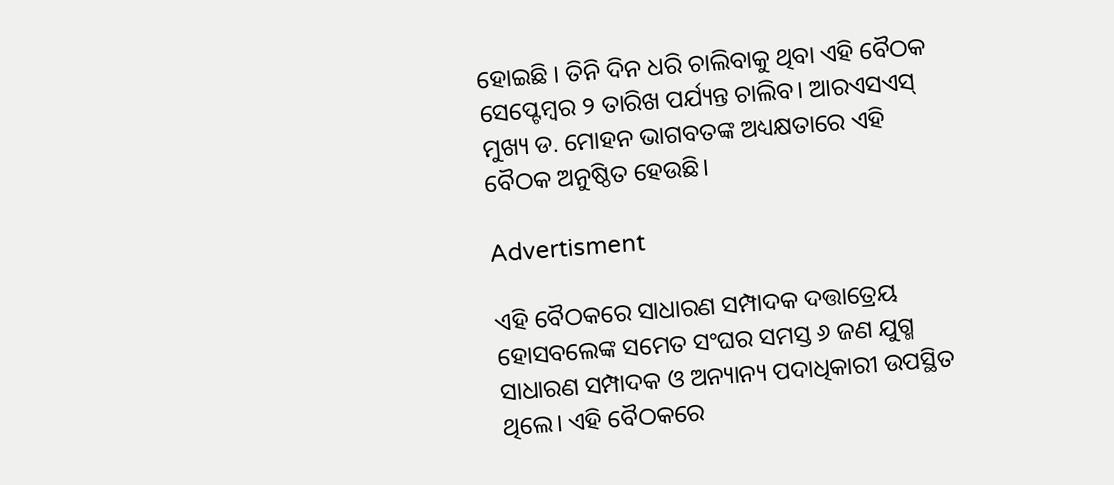ହୋଇଛି । ତିନି ଦିନ ଧରି ଚାଲିବାକୁ ଥିବା ଏହି ବୈଠକ ସେପ୍ଟେମ୍ବର ୨ ତାରିଖ ପର୍ଯ୍ୟନ୍ତ ଚାଲିବ। ଆରଏସଏସ୍ ମୁଖ୍ୟ ଡ. ମୋହନ ଭାଗବତଙ୍କ ଅଧ୍ୟକ୍ଷତାରେ ଏହି ବୈଠକ ଅନୁଷ୍ଠିତ ହେଉଛି।

Advertisment

ଏହି ବୈଠକରେ ସାଧାରଣ ସମ୍ପାଦକ ଦତ୍ତାତ୍ରେୟ ହୋସବଲେଙ୍କ ସମେତ ସଂଘର ସମସ୍ତ ୬ ଜଣ ଯୁଗ୍ମ ସାଧାରଣ ସମ୍ପାଦକ ଓ ଅନ୍ୟାନ୍ୟ ପଦାଧିକାରୀ ଉପସ୍ଥିତ ଥିଲେ। ଏହି ବୈଠକରେ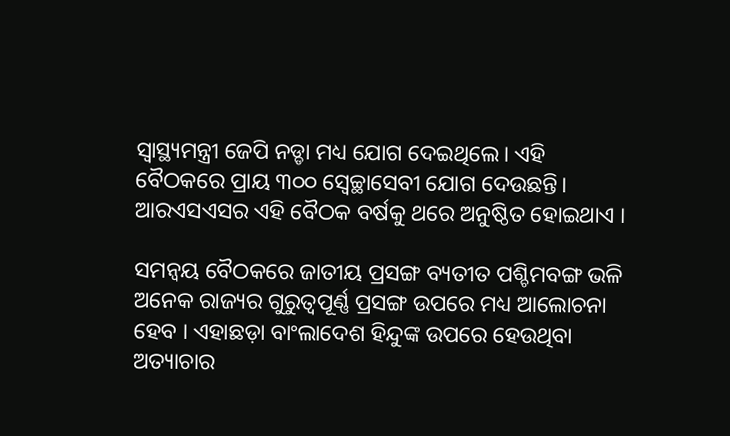ସ୍ୱାସ୍ଥ୍ୟମନ୍ତ୍ରୀ ଜେପି ନଡ୍ଡା ମଧ୍ୟ ଯୋଗ ଦେଇଥିଲେ। ଏହି ବୈଠକରେ ପ୍ରାୟ ୩୦୦ ସ୍ୱେଚ୍ଛାସେବୀ ଯୋଗ ଦେଉଛନ୍ତି। ଆରଏସଏସର ଏହି ବୈଠକ ବର୍ଷକୁ ଥରେ ଅନୁଷ୍ଠିତ ହୋଇଥାଏ ।

ସମନ୍ୱୟ ବୈଠକରେ ଜାତୀୟ ପ୍ରସଙ୍ଗ ବ୍ୟତୀତ ପଶ୍ଚିମବଙ୍ଗ ଭଳି ଅନେକ ରାଜ୍ୟର ଗୁରୁତ୍ୱପୂର୍ଣ୍ଣ ପ୍ରସଙ୍ଗ ଉପରେ ମଧ୍ୟ ଆଲୋଚନା ହେବ । ଏହାଛଡ଼ା ବାଂଲାଦେଶ ହିନ୍ଦୁଙ୍କ ଉପରେ ହେଉଥିବା ଅତ୍ୟାଚାର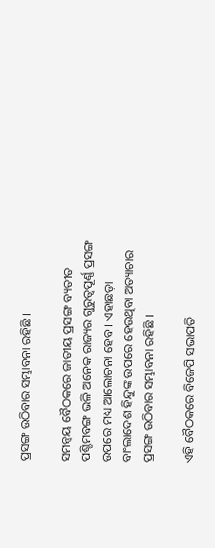ପ୍ରସଙ୍ଗ ଉଠିବାର ସମ୍ଭାବନା ରହିଛି ।

ସମନ୍ୱୟ ବୈଠକରେ ଜାତୀୟ ପ୍ରସଙ୍ଗ ବ୍ୟତୀତ ପଶ୍ଚିମବଙ୍ଗ ଭଳି ଅନେକ ରାଜ୍ୟର ଗୁରୁତ୍ୱପୂର୍ଣ୍ଣ ପ୍ରସଙ୍ଗ ଉପରେ ମଧ୍ୟ ଆଲୋଚନା ହେବ । ଏହାଛଡ଼ା ବାଂଲାଦେଶ ହିନ୍ଦୁଙ୍କ ଉପରେ ହେଉଥିବା ଅତ୍ୟାଚାର ପ୍ରସଙ୍ଗ ଉଠିବାର ସମ୍ଭାବନା ରହିଛି ।

ଏହି ବୈଠକରେ ବିଜେପି ସଭାପତି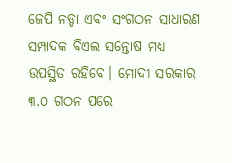ଜେପି ନଡ୍ଡା ଏବଂ ସଂଗଠନ ସାଧାରଣ ସମ୍ପାଦକ ବିଏଲ ସନ୍ତୋଷ ମଧ୍ୟ ଉପସ୍ଥିତ ରହିବେ। ମୋଦୀ ସରକାର ୩.୦ ଗଠନ ପରେ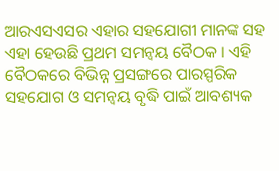ଆରଏସଏସର ଏହାର ସହଯୋଗୀ ମାନଙ୍କ ସହ ଏହା ହେଉଛି ପ୍ରଥମ ସମନ୍ୱୟ ବୈଠକ । ଏହି ବୈଠକରେ ବିଭିନ୍ନ ପ୍ରସଙ୍ଗରେ ପାରସ୍ପରିକ ସହଯୋଗ ଓ ସମନ୍ୱୟ ବୃଦ୍ଧି ପାଇଁ ଆବଶ୍ୟକ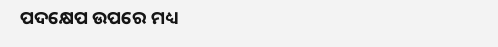ପଦକ୍ଷେପ ଉପରେ ମଧ୍ୟ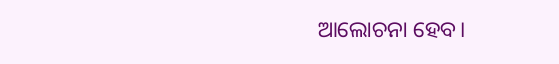ଆଲୋଚନା ହେବ।